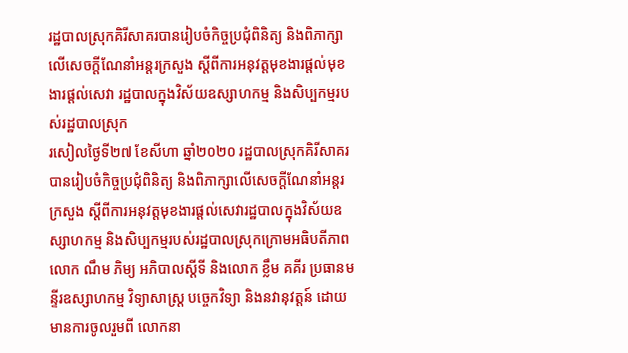រដ្ឋបាលស្រុកគិរីសាគរបានរៀបចំកិច្ចប្រជុំពិនិត្យ និងពិភាក្សាលេីសេចក្តីណែនាំអន្តរក្រសួង ស្តីពីការអនុវត្តមុខងារផ្តល់មុខងារផ្តល់សេវា រដ្ឋបាលក្នុងវិស័យឧស្សាហកម្ម និងសិប្បកម្មរបស់រដ្ឋបាលស្រុក
រសៀលថ្ងៃទី២៧ ខែសីហា ឆ្នាំ២០២០ រដ្ឋបាលស្រុកគិរីសាគរបានរៀបចំកិច្ចប្រជុំពិនិត្យ និងពិភាក្សាលេីសេចក្តីណែនាំអន្តរក្រសួង ស្តីពីការអនុវត្តមុខងារផ្តល់សេវារដ្ឋបាលក្នុងវិស័យឧស្សាហកម្ម និងសិប្បកម្មរបស់រដ្ឋបាលស្រុកក្រោមអធិបតីភាព លោក ណឹម ភិម្យ អភិបាលស្តីទី និងលោក ខ្លឹម គគីរ ប្រធានមន្ទីរឧស្សាហកម្ម វិទ្យាសាស្ត្រ បច្ចេកវិទ្យា និងនវានុវត្តន៍ ដោយមានការចូលរួមពី លោកនា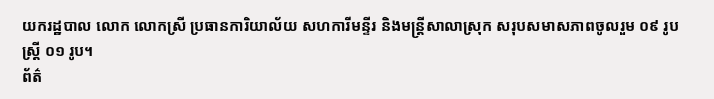យករដ្ឋបាល លោក លោកស្រី ប្រធានការិយាល័យ សហការីមន្ទីរ និងមន្រ្តីសាលាស្រុក សរុបសមាសភាពចូលរួម ០៩ រូប ស្រ្តី ០១ រូប។
ព័ត៌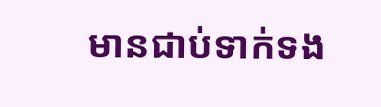មានជាប់ទាក់ទង